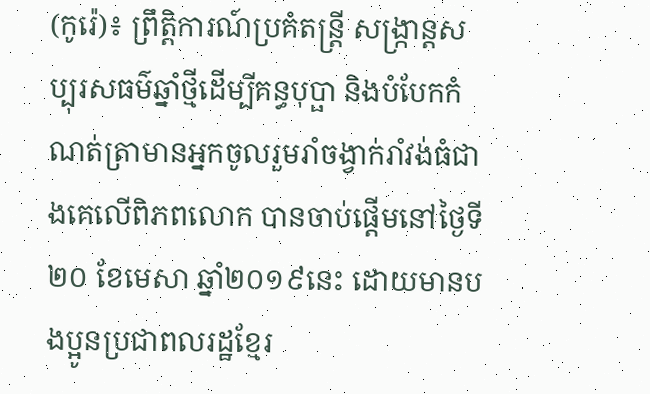(កូរ៉េ)៖ ព្រឹត្តិការណ៍ប្រគំតន្ត្រី សង្ក្រាន្តសប្បុរសធម៌ឆ្នាំថ្មីដើម្បីគន្ធបុប្ផា និងបំបែកកំណត់ត្រាមានអ្នកចូលរួមរាំចង្វាក់រាំវង់ធំជាងគេលើពិភពលោក បានចាប់ផ្តើមនៅថ្ងៃទី២០ ខែមេសា ឆ្នាំ២០១៩នេះ ដោយមានបងប្អូនប្រជាពលរដ្ឋខ្មែរ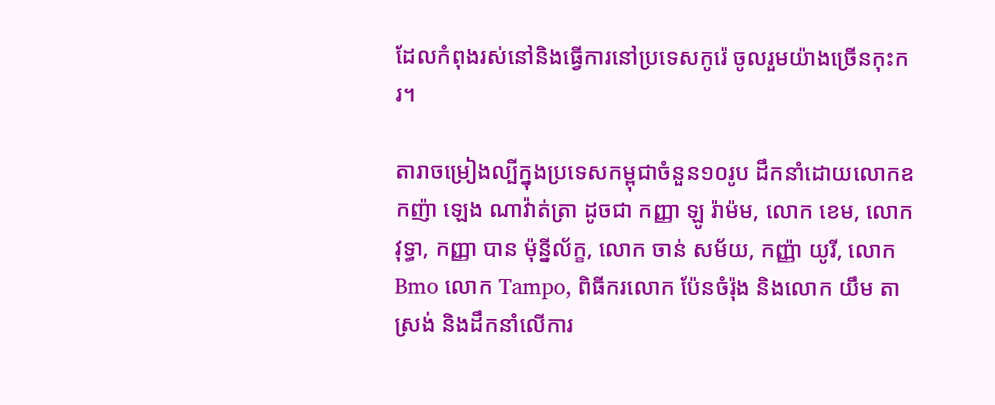ដែលកំពុងរស់នៅនិងធ្វើការនៅប្រទេសកូរ៉េ ចូលរួមយ៉ាងច្រើនកុះករ។

តារាចម្រៀងល្បីក្នុងប្រទេសកម្ពុជាចំនួន១០រូប ដឹកនាំដោយលោកឧកញ៉ា ឡេង ណាវ៉ាត់ត្រា ដូចជា កញ្ញា ឡូ រ៉ាម៉ម, លោក ខេម, លោក វុទ្ធា, កញ្ញា បាន ម៉ុន្នីល័ក្ខ, លោក ចាន់ សម័យ, កញ្ញ៉ា យូរី, លោក Bmo លោក Tampo, ពិធីករលោក ប៉ែនចំរ៉ុង និងលោក យឹម តាស្រង់ និងដឹកនាំលើការ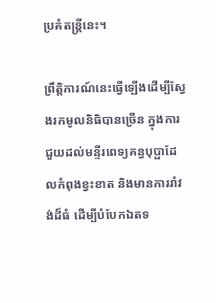ប្រគំតន្ត្រីនេះ។

ព្រឹត្តិការណ៍នេះធ្វើឡើងដើម្បីស្វែងរកមូលនិធិបានច្រើន ក្នុងការជួយដល់មន្ទីរពេទ្យគន្ធបុប្ផាដែលកំពុងខ្វះខាត និងមានការរាំវង់ដ៏ធំ ដើម្បីបំបែកឯតទ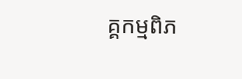គ្គកម្មពិភ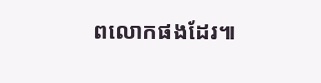ពលោកផងដែរ៕